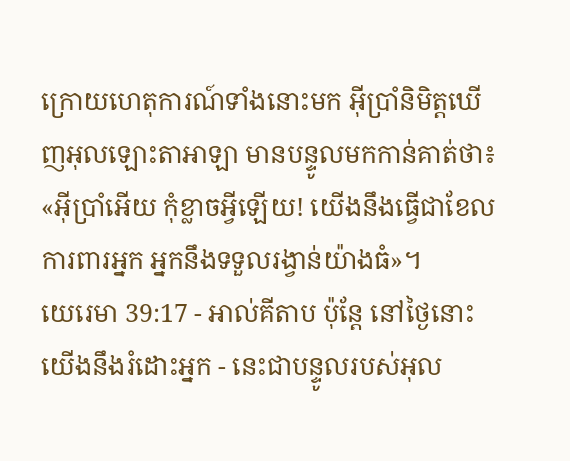ក្រោយហេតុការណ៍ទាំងនោះមក អ៊ីប្រាំនិមិត្តឃើញអុលឡោះតាអាឡា មានបន្ទូលមកកាន់គាត់ថា៖ «អ៊ីប្រាំអើយ កុំខ្លាចអ្វីឡើយ! យើងនឹងធ្វើជាខែលការពារអ្នក អ្នកនឹងទទួលរង្វាន់យ៉ាងធំ»។
យេរេមា 39:17 - អាល់គីតាប ប៉ុន្តែ នៅថ្ងៃនោះ យើងនឹងរំដោះអ្នក - នេះជាបន្ទូលរបស់អុល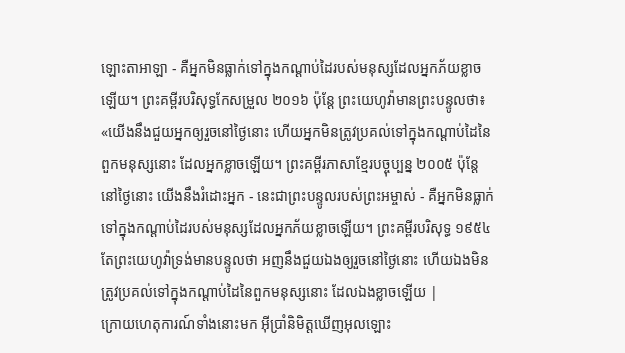ឡោះតាអាឡា - គឺអ្នកមិនធ្លាក់ទៅក្នុងកណ្ដាប់ដៃរបស់មនុស្សដែលអ្នកភ័យខ្លាចឡើយ។ ព្រះគម្ពីរបរិសុទ្ធកែសម្រួល ២០១៦ ប៉ុន្តែ ព្រះយេហូវ៉ាមានព្រះបន្ទូលថា៖ «យើងនឹងជួយអ្នកឲ្យរួចនៅថ្ងៃនោះ ហើយអ្នកមិនត្រូវប្រគល់ទៅក្នុងកណ្ដាប់ដៃនៃពួកមនុស្សនោះ ដែលអ្នកខ្លាចឡើយ។ ព្រះគម្ពីរភាសាខ្មែរបច្ចុប្បន្ន ២០០៥ ប៉ុន្តែ នៅថ្ងៃនោះ យើងនឹងរំដោះអ្នក - នេះជាព្រះបន្ទូលរបស់ព្រះអម្ចាស់ - គឺអ្នកមិនធ្លាក់ទៅក្នុងកណ្ដាប់ដៃរបស់មនុស្សដែលអ្នកភ័យខ្លាចឡើយ។ ព្រះគម្ពីរបរិសុទ្ធ ១៩៥៤ តែព្រះយេហូវ៉ាទ្រង់មានបន្ទូលថា អញនឹងជួយឯងឲ្យរួចនៅថ្ងៃនោះ ហើយឯងមិនត្រូវប្រគល់ទៅក្នុងកណ្តាប់ដៃនៃពួកមនុស្សនោះ ដែលឯងខ្លាចឡើយ |
ក្រោយហេតុការណ៍ទាំងនោះមក អ៊ីប្រាំនិមិត្តឃើញអុលឡោះ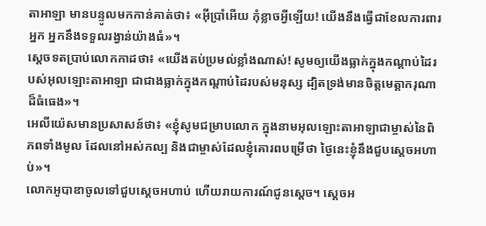តាអាឡា មានបន្ទូលមកកាន់គាត់ថា៖ «អ៊ីប្រាំអើយ កុំខ្លាចអ្វីឡើយ! យើងនឹងធ្វើជាខែលការពារអ្នក អ្នកនឹងទទួលរង្វាន់យ៉ាងធំ»។
ស្តេចទតប្រាប់លោកកាដថា៖ «យើងតប់ប្រមល់ខ្លាំងណាស់! សូមឲ្យយើងធ្លាក់ក្នុងកណ្ដាប់ដៃរបស់អុលឡោះតាអាឡា ជាជាងធ្លាក់ក្នុងកណ្តាប់ដៃរបស់មនុស្ស ដ្បិតទ្រង់មានចិត្តមេត្តាករុណាដ៏ធំធេង»។
អេលីយ៉េសមានប្រសាសន៍ថា៖ «ខ្ញុំសូមជម្រាបលោក ក្នុងនាមអុលឡោះតាអាឡាជាម្ចាស់នៃពិភពទាំងមូល ដែលនៅអស់កល្ប និងជាម្ចាស់ដែលខ្ញុំគោរពបម្រើថា ថ្ងៃនេះខ្ញុំនឹងជួបស្តេចអហាប់»។
លោកអូបាឌាចូលទៅជួបស្តេចអហាប់ ហើយរាយការណ៍ជូនស្តេច។ ស្តេចអ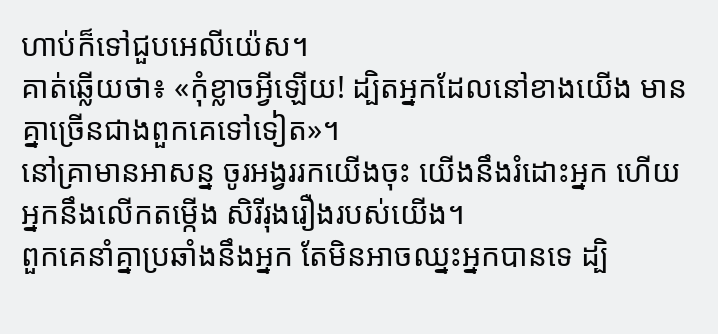ហាប់ក៏ទៅជួបអេលីយ៉េស។
គាត់ឆ្លើយថា៖ «កុំខ្លាចអ្វីឡើយ! ដ្បិតអ្នកដែលនៅខាងយើង មានគ្នាច្រើនជាងពួកគេទៅទៀត»។
នៅគ្រាមានអាសន្ន ចូរអង្វររកយើងចុះ យើងនឹងរំដោះអ្នក ហើយអ្នកនឹងលើកតម្កើង សិរីរុងរឿងរបស់យើង។
ពួកគេនាំគ្នាប្រឆាំងនឹងអ្នក តែមិនអាចឈ្នះអ្នកបានទេ ដ្បិ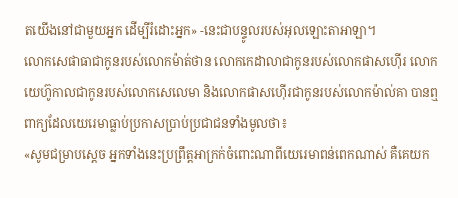តយើងនៅជាមួយអ្នក ដើម្បីរំដោះអ្នក» -នេះជាបន្ទូលរបស់អុលឡោះតាអាឡា។
លោកសេផាធាជាកូនរបស់លោកម៉ាត់ថាន លោកកេដាលាជាកូនរបស់លោកផាសហ៊ើរ លោកយេហ៊ូកាលជាកូនរបស់លោកសេលេមា និងលោកផាសហ៊ើរជាកូនរបស់លោកម៉ាល់គា បានឮពាក្យដែលយេរេមាធ្លាប់ប្រកាសប្រាប់ប្រជាជនទាំងមូលថា៖
«សូមជម្រាបស្តេច អ្នកទាំងនេះប្រព្រឹត្តអាក្រក់ចំពោះណាពីយេរេមាពន់ពេកណាស់ គឺគេយក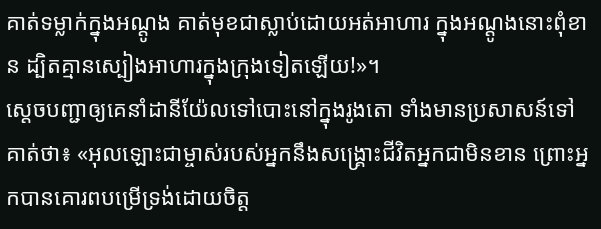គាត់ទម្លាក់ក្នុងអណ្ដូង គាត់មុខជាស្លាប់ដោយអត់អាហារ ក្នុងអណ្ដូងនោះពុំខាន ដ្បិតគ្មានស្បៀងអាហារក្នុងក្រុងទៀតឡើយ!»។
ស្តេចបញ្ជាឲ្យគេនាំដានីយ៉ែលទៅបោះនៅក្នុងរូងតោ ទាំងមានប្រសាសន៍ទៅគាត់ថា៖ «អុលឡោះជាម្ចាស់របស់អ្នកនឹងសង្គ្រោះជីវិតអ្នកជាមិនខាន ព្រោះអ្នកបានគោរពបម្រើទ្រង់ដោយចិត្ត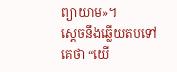ព្យាយាម»។
ស្តេចនឹងឆ្លើយតបទៅគេថា “យើ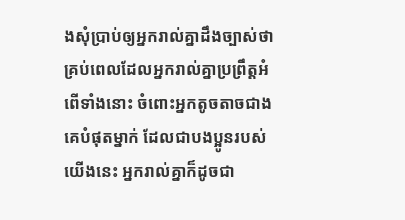ងសុំប្រាប់ឲ្យអ្នករាល់គ្នាដឹងច្បាស់ថា គ្រប់ពេលដែលអ្នករាល់គ្នាប្រព្រឹត្ដអំពើទាំងនោះ ចំពោះអ្នកតូចតាចជាងគេបំផុតម្នាក់ ដែលជាបងប្អូនរបស់យើងនេះ អ្នករាល់គ្នាក៏ដូចជា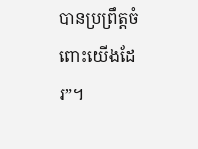បានប្រព្រឹត្ដចំពោះយើងដែរ”។